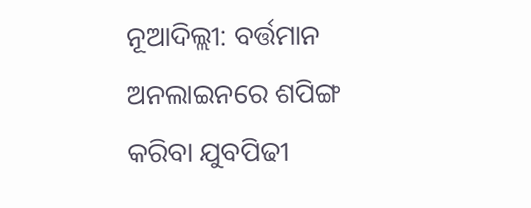ନୂଆଦିଲ୍ଲୀ: ବର୍ତ୍ତମାନ ଅନଲାଇନରେ ଶପିଙ୍ଗ କରିବା ଯୁବପିଢୀ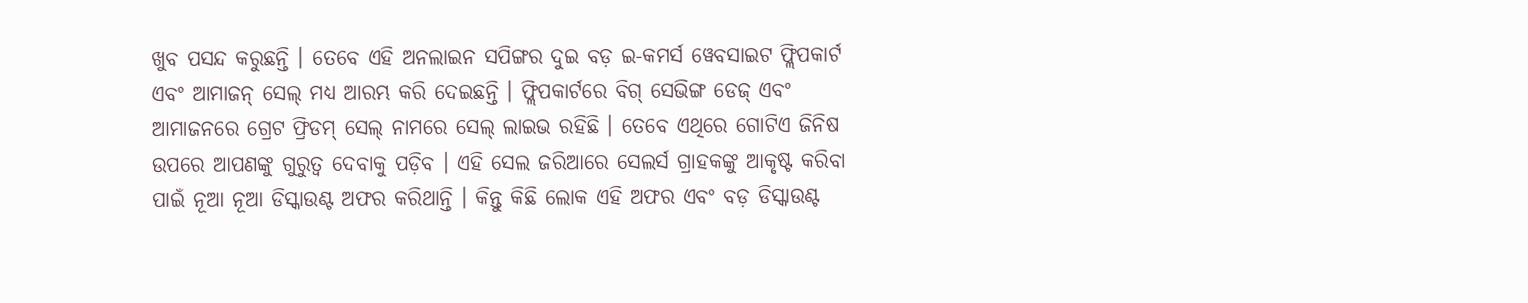ଖୁବ ପସନ୍ଦ କରୁଛନ୍ତି । ତେବେ ଏହି ଅନଲାଇନ ସପିଙ୍ଗର ଦୁଇ ବଡ଼ ଇ-କମର୍ସ ୱେବସାଇଟ ଫ୍ଲିପକାର୍ଟ ଏବଂ ଆମାଜନ୍ ସେଲ୍ ମଧ୍ୟ ଆରମ୍ଭ କରି ଦେଇଛନ୍ତି । ଫ୍ଲିପକାର୍ଟରେ ବିଗ୍ ସେଭିଙ୍ଗ ଡେଜ୍ ଏବଂ ଆମାଜନରେ ଗ୍ରେଟ ଫ୍ରିଡମ୍ ସେଲ୍ ନାମରେ ସେଲ୍ ଲାଇଭ ରହିଛି । ତେବେ ଏଥିରେ ଗୋଟିଏ ଜିନିଷ ଉପରେ ଆପଣଙ୍କୁ ଗୁରୁତ୍ୱ ଦେବାକୁ ପଡ଼ିବ । ଏହି ସେଲ ଜରିଆରେ ସେଲର୍ସ ଗ୍ରାହକଙ୍କୁ ଆକୃଷ୍ଟ କରିବା ପାଇଁ ନୂଆ ନୂଆ ଡିସ୍କାଉଣ୍ଟ ଅଫର କରିଥାନ୍ତି । କିନ୍ତୁ କିଛି ଲୋକ ଏହି ଅଫର ଏବଂ ବଡ଼ ଡିସ୍କାଉଣ୍ଟ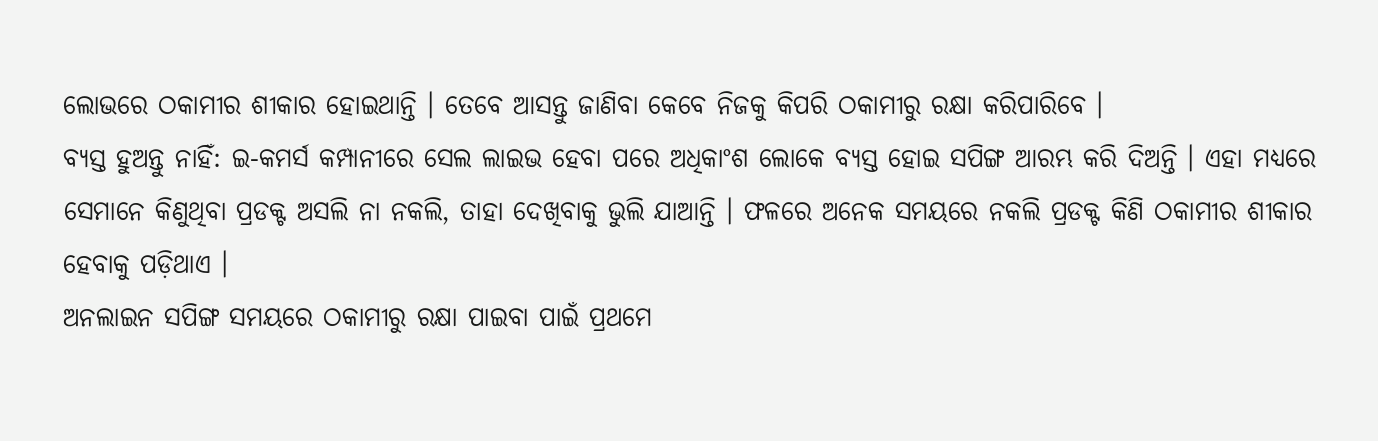ଲୋଭରେ ଠକାମୀର ଶୀକାର ହୋଇଥାନ୍ତି । ତେବେ ଆସନ୍ତୁ ଜାଣିବା କେବେ ନିଜକୁ କିପରି ଠକାମୀରୁ ରକ୍ଷା କରିପାରିବେ ।
ବ୍ୟସ୍ତ ହୁଅନ୍ତୁ ନାହିଁ: ଇ-କମର୍ସ କମ୍ପାନୀରେ ସେଲ ଲାଇଭ ହେବା ପରେ ଅଧିକାଂଶ ଲୋକେ ବ୍ୟସ୍ତ ହୋଇ ସପିଙ୍ଗ ଆରମ୍ଭ କରି ଦିଅନ୍ତି । ଏହା ମଧ୍ୟରେ ସେମାନେ କିଣୁଥିବା ପ୍ରଡକ୍ଟ ଅସଲି ନା ନକଲି, ତାହା ଦେଖିବାକୁ ଭୁଲି ଯାଆନ୍ତି । ଫଳରେ ଅନେକ ସମୟରେ ନକଲି ପ୍ରଡକ୍ଟ କିଣି ଠକାମୀର ଶୀକାର ହେବାକୁ ପଡ଼ିଥାଏ ।
ଅନଲାଇନ ସପିଙ୍ଗ ସମୟରେ ଠକାମୀରୁ ରକ୍ଷା ପାଇବା ପାଇଁ ପ୍ରଥମେ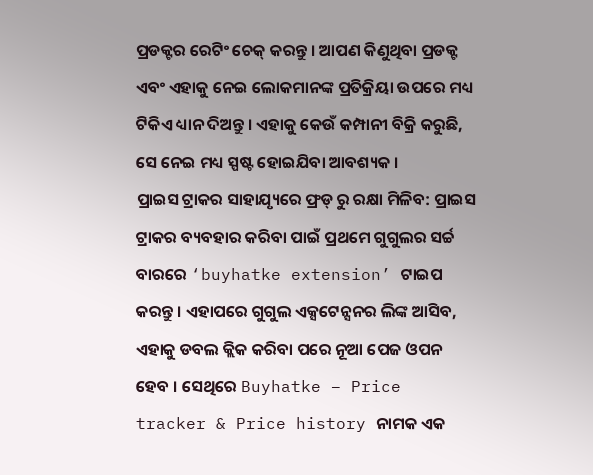ପ୍ରଡକ୍ଟର ରେଟିଂ ଚେକ୍ କରନ୍ତୁ । ଆପଣ କିଣୁଥିବା ପ୍ରଡକ୍ଟ ଏବଂ ଏହାକୁ ନେଇ ଲୋକମାନଙ୍କ ପ୍ରତିକ୍ରିୟା ଉପରେ ମଧ୍ୟ ଟିକିଏ ଧ୍ୟାନ ଦିଅନ୍ତୁ । ଏହାକୁ କେଉଁ କମ୍ପାନୀ ବିକ୍ରି କରୁଛି, ସେ ନେଇ ମଧ୍ୟ ସ୍ପଷ୍ଟ ହୋଇଯିବା ଆବଶ୍ୟକ ।
ପ୍ରାଇସ ଟ୍ରାକର ସାହାଯ୍ୟୃରେ ଫ୍ରଡ୍ ରୁ ରକ୍ଷା ମିଳିବ: ପ୍ରାଇସ ଟ୍ରାକର ବ୍ୟବହାର କରିବା ପାଇଁ ପ୍ରଥମେ ଗୁଗୁଲର ସର୍ଚ୍ଚ ବାରରେ ‘buyhatke extension’ ଟାଇପ କରନ୍ତୁ । ଏହାପରେ ଗୁଗୁଲ ଏକ୍ସଟେନ୍ସନର ଲିଙ୍କ ଆସିବ, ଏହାକୁ ଡବଲ କ୍ଲିକ କରିବା ପରେ ନୂଆ ପେଜ ଓପନ ହେବ । ସେଥିରେ Buyhatke – Price tracker & Price history ନାମକ ଏକ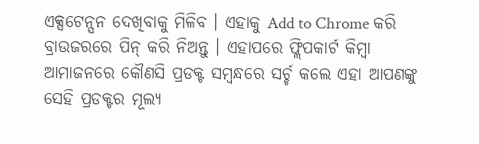ଏକ୍ସଟେନ୍ସନ ଦେଖିବାକୁ ମିଳିବ । ଏହାକୁ Add to Chrome କରି ବ୍ରାଉଜରରେ ପିନ୍ କରି ନିଅନ୍ତୁ । ଏହାପରେ ଫ୍ଲିପକାର୍ଟ କିମ୍ବା ଆମାଜନରେ କୌଣସି ପ୍ରଡକ୍ଟ ସମ୍ବନ୍ଧରେ ସର୍ଚ୍ଚ କଲେ ଏହା ଆପଣଙ୍କୁ ସେହି ପ୍ରଡକ୍ଟର ମୂଲ୍ୟ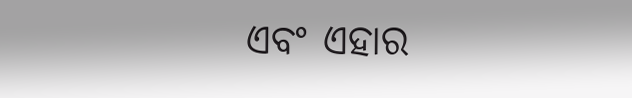ଏବଂ ଏହାର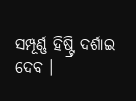ସମ୍ପୂର୍ଣ୍ଣ ହିଷ୍ଟ୍ରି ଦର୍ଶାଇ ଦେବ ।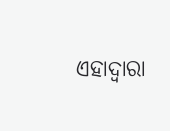ଏହାଦ୍ୱାରା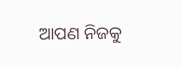ଆପଣ ନିଜକୁ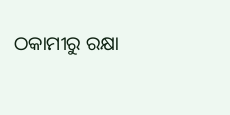ଠକାମୀରୁ ରକ୍ଷା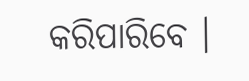କରିପାରିବେ ।